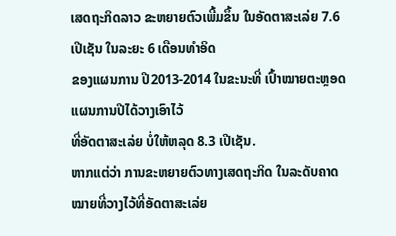ເສດຖະກິດລາວ ຂະຫຍາຍຕົວເພີ້ມຂຶ້ນ ໃນອັດຕາສະເລ່ຍ 7.6 ເປີເຊັນ ໃນລະຍະ 6 ເດືອນທຳອິດ
ຂອງແຜນການ ປີ2013-2014 ໃນຂະນະທີ່ ເປົ້າໝາຍຕະຫຼອດແຜນການປີໄດ້ວາງເອົາໄວ້
ທີ່ອັດຕາສະເລ່ຍ ບໍ່ໃຫ້ຫລຸດ 8.3 ເປີເຊັນ.
ຫາກແຕ່ວ່າ ການຂະຫຍາຍຕົວທາງເສດຖະກິດ ໃນລະດັບຄາດໝາຍທີ່ວາງໄວ້ທີ່ອັດຕາສະເລ່ຍ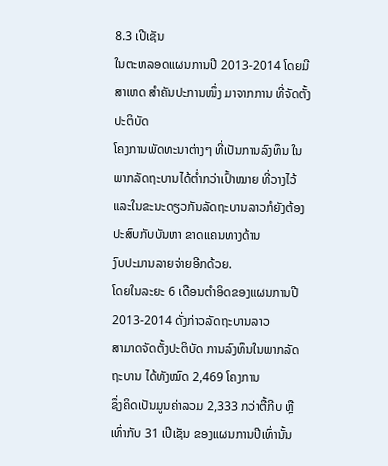8.3 ເປີເຊັນ
ໃນຕະຫລອດແຜນການປີ 2013-2014 ໂດຍມີສາເຫດ ສຳຄັນປະການໜຶ່ງ ມາຈາກການ ທີ່ຈັດຕັ້ງປະຕິບັດ
ໂຄງການພັດທະນາຕ່າງໆ ທີ່ເປັນການລົງທຶນ ໃນພາກລັດຖະບານໄດ້ຕ່ຳກວ່າເປົ້າໝາຍ ທີ່ວາງໄວ້
ແລະໃນຂະນະດຽວກັນລັດຖະບານລາວກໍຍັງຕ້ອງ ປະສົບກັບບັນຫາ ຂາດແຄນທາງດ້ານ
ງົບປະມານລາຍຈ່າຍອີກດ້ວຍ.
ໂດຍໃນລະຍະ 6 ເດືອນຕຳອິດຂອງແຜນການປີ 2013-2014 ດັ່ງກ່າວລັດຖະບານລາວ
ສາມາດຈັດຕັ້ງປະຕິບັດ ການລົງທຶນໃນພາກລັດຖະບານ ໄດ້ທັງໝົດ 2,469 ໂຄງການ
ຊຶ່ງຄິດເປັນມູນຄ່າລວມ 2,333 ກວ່າຕື້ກີບ ຫຼື ເທົ່າກັບ 31 ເປີເຊັນ ຂອງແຜນການປີເທົ່ານັ້ນ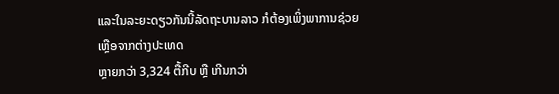ແລະໃນລະຍະດຽວກັນນີ້ລັດຖະບານລາວ ກໍຕ້ອງເພິ່ງພາການຊ່ວຍເຫຼືອຈາກຕ່າງປະເທດ
ຫຼາຍກວ່າ 3,324 ຕື້ກີບ ຫຼື ເກີນກວ່າ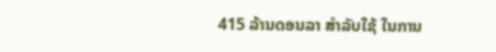415 ລ້ານດອນລາ ສຳລັບໃຊ້ ໃນການ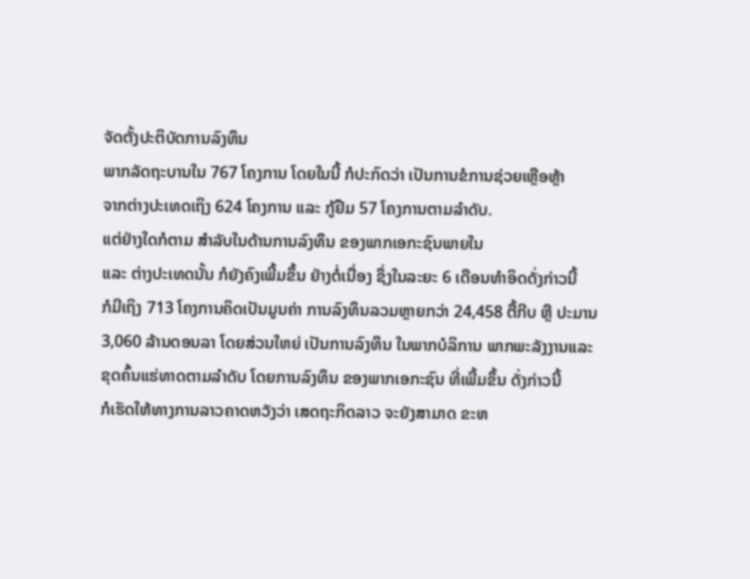ຈັດຕັ້ງປະຕິບັດການລົງທຶນ
ພາກລັດຖະບານໃນ 767 ໂຄງການ ໂດຍໃນນີ້ ກໍປະກົດວ່າ ເປັນການຂໍການຊ່ວຍເຫຼືອຫຼ້າ
ຈາກຕ່າງປະເທດເຖິງ 624 ໂຄງການ ແລະ ກູ້ຢືມ 57 ໂຄງການຕາມລຳດັບ.
ແຕ່ຢ່າງໃດກໍຕາມ ສຳລັບໃນດ້ານການລົງທຶນ ຂອງພາກເອກະຊົນພາຍໃນ
ແລະ ຕ່າງປະເທດນັ້ນ ກໍຍັງຄົງເພີ້ມຂຶ້ນ ຢ່າງຕໍ່ເນື່ອງ ຊຶ່ງໃນລະຍະ 6 ເດືອນທຳອິດດັ່ງກ່າວນີ້
ກໍມີເຖິງ 713 ໂຄງການຄິດເປັນມູນຄ່າ ການລົງທຶນລວມຫຼາຍກວ່າ 24,458 ຕື້ກີບ ຫຼື ປະມານ
3,060 ລ້ານດອນລາ ໂດຍສ່ວນໃຫຍ່ ເປັນການລົງທຶນ ໃນພາກບໍລິການ ພາກພະລັງງານແລະ
ຂຸດຄົ້ນແຮ່ທາດຕາມລຳດັບ ໂດຍການລົງທຶນ ຂອງພາກເອກະຊົນ ທີ່ເພີ້ມຂຶ້ນ ດັ່ງກ່າວນີ້
ກໍເຮັດໃຫ້ທາງການລາວຄາດຫວັງວ່າ ເສດຖະກິດລາວ ຈະຍັງສາມາດ ຂະຫ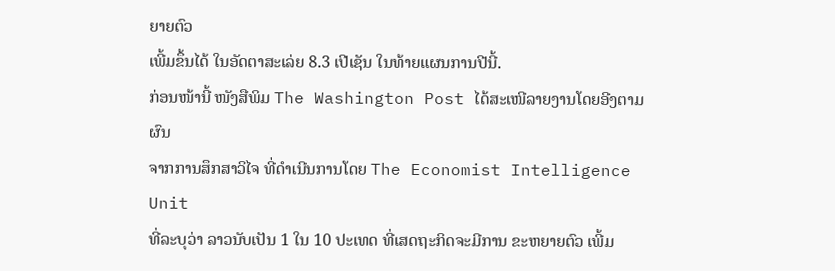ຍາຍຕົວ
ເພີ້ມຂຶ້ນໄດ້ ໃນອັດຕາສະເລ່ຍ 8.3 ເປີເຊັນ ໃນທ້າຍແຜນການປີນີ້.
ກ່ອນໜ້ານີ້ ໜັງສືພິມ The Washington Post ໄດ້ສະເໜີລາຍງານໂດຍອີງຕາມຜົນ
ຈາກການສຶກສາວິໄຈ ທີ່ດຳເນີນການໂດຍ The Economist Intelligence Unit
ທີ່ລະບຸວ່າ ລາວນັບເປັນ 1 ໃນ 10 ປະເທດ ທີ່ເສດຖະກິດຈະມີການ ຂະຫຍາຍຕົວ ເພີ້ມ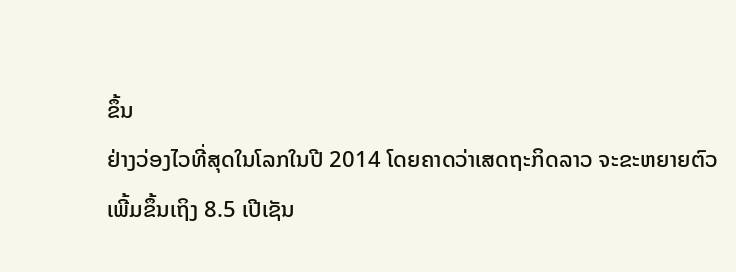ຂຶ້ນ
ຢ່າງວ່ອງໄວທີ່ສຸດໃນໂລກໃນປີ 2014 ໂດຍຄາດວ່າເສດຖະກິດລາວ ຈະຂະຫຍາຍຕົວ
ເພີ້ມຂຶ້ນເຖິງ 8.5 ເປີເຊັນ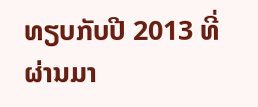ທຽບກັບປີ 2013 ທີ່ຜ່ານມາ